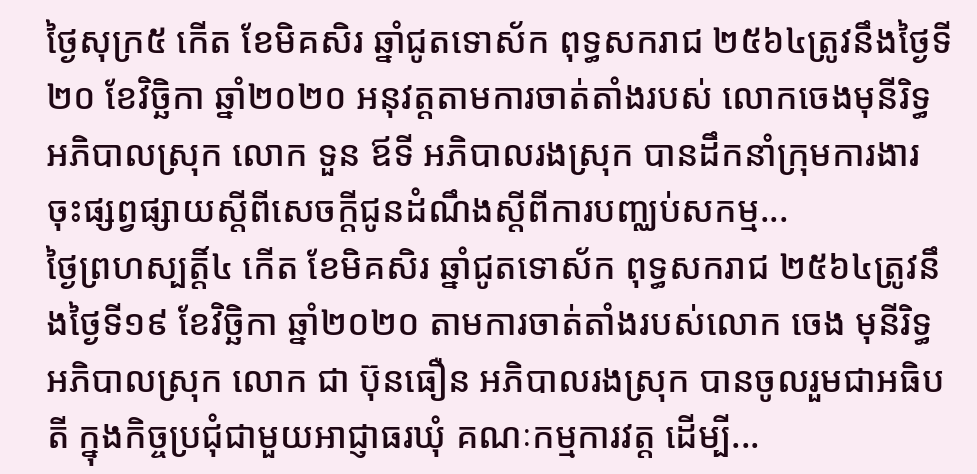ថ្ងៃសុក្រ៥ កើត ខែមិគសិរ ឆ្នាំជូតទោស័ក ពុទ្ធសករាជ ២៥៦៤ត្រូវនឹងថ្ងៃទី២០ ខែវិច្ឆិកា ឆ្នាំ២០២០ អនុវត្តតាមការចាត់តាំងរបស់ លោកចេងមុនីរិទ្ធ អភិបាលស្រុក លោក ទួន ឪទី អភិបាលរងស្រុក បានដឹកនាំក្រុមការងារ ចុះផ្សព្វផ្សាយស្ដីពីសេចក្ដីជូនដំណឹងស្ដីពីការបញ្ឈប់សកម្ម...
ថ្ងៃព្រហស្បត្តិ៍៤ កើត ខែមិគសិរ ឆ្នាំជូតទោស័ក ពុទ្ធសករាជ ២៥៦៤ត្រូវនឹងថ្ងៃទី១៩ ខែវិច្ឆិកា ឆ្នាំ២០២០ តាមការចាត់តាំងរបស់លោក ចេង មុនីរិទ្ធ អភិបាលស្រុក លោក ជា ប៊ុនធឿន អភិបាលរងស្រុក បានចូលរួមជាអធិបតី ក្នុងកិច្ចប្រជុំជាមួយអាជ្ញាធរឃុំ គណៈកម្មការវត្ត ដើម្បី...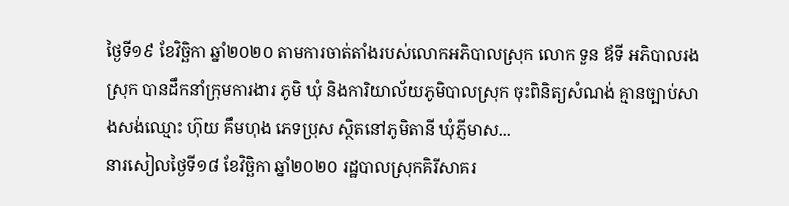ថ្ងៃទី១៩ ខែវិច្ឆិកា ឆ្នាំ២០២០ តាមការចាត់តាំងរបស់លោកអភិបាលស្រុក លោក ទួន ឪទី អភិបាលរងស្រុក បានដឹកនាំក្រុមការងារ ភូមិ ឃុំ និងការិយាល័យភូមិបាលស្រុក ចុះពិនិត្យសំណង់ គ្មានច្បាប់សាងសង់ឈ្មោះ ហ៊ុយ គឹមហុង ភេទប្រុស ស្ថិតនៅភូមិតានី ឃុំភ្ញីមាស...
នារសៀលថ្ងៃទី១៨ ខែវិច្ឆិកា ឆ្នាំ២០២០ រដ្ឋបាលស្រុកគិរីសាគរ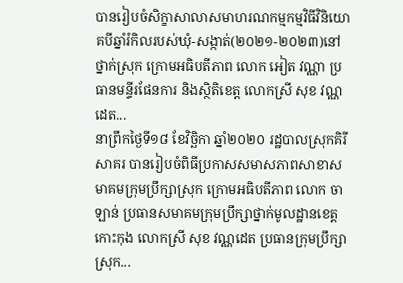បានរៀបចំសិក្ខាសាលាសមាហរណកម្មកម្មវិធីវិនិយោគបីឆ្នាំរំកិលរបស់ឃុំ-សង្កាត់(២០២១-២០២៣)នៅថ្នាក់ស្រុក ក្រោមអធិបតីភាព លោក អៀត វណ្ណា ប្រធានមន្ទីរផែនការ និងសិ្ថតិខេត្ត លោកស្រី សុខ វណ្ណដេត...
នាព្រឹកថ្ងៃទី១៨ ខែវិច្ឆិកា ឆ្នាំ២០២០ រដ្ឋបាលស្រុកគិរីសាគរ បានរៀបចំពិធីប្រកាសសមាសភាពសាខាសមាគមក្រុមប្រឹក្សាស្រុក ក្រោមអធិបតីភាព លោក ចា ឡាន់ ប្រធានសមាគមក្រុមប្រឹក្សាថ្នាក់មូលដ្ឋានខេត្តកោះកុង លោកស្រី សុខ វណ្ណដេត ប្រធានក្រុមប្រឹក្សាស្រុក...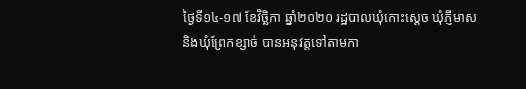ថ្ងៃទី១៤-១៧ ខែវិច្ឆិកា ឆ្នាំ២០២០ រដ្ឋបាលឃុំកោះស្តេច ឃុំភ្ញីមាស និងឃុំព្រែកខ្សាច់ បានអនុវត្តទៅតាមកា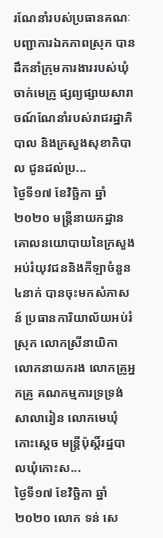រណែនាំរបស់ប្រធានគណៈបញ្ជាការឯកភាពស្រុក បានដឹកនាំក្រុមការងាររបស់ឃុំ ចាក់មេក្រូ ផ្សព្យផ្សាយសារាចណ៍ណែនាំរបស់រាជរដ្ឋាភិបាល និងក្រសួងសុខាភិបាល ជូនដល់ប្រ...
ថ្ងៃទី១៧ ខែវិច្ឆិកា ឆ្នាំ២០២០ មន្រ្តីនាយកដ្ឋានគោលនយោបាយនៃក្រសួងអប់រំយុវជននិងកីឡាចំនួន៤នាក់ បានចុះមកសំភាសន៍ ប្រធានការិយាល័យអប់រំស្រុក លោកស្រីនាយិកា លោកនាយករង លោកគ្រូអ្នកគ្រូ គណកម្មការទ្រទ្រង់សាលារៀន លោកមេឃុំកោះស្តេច មន្រ្តីប៉ុស្តិ៍រដ្ឋបាលឃុំកោះស...
ថ្ងៃទី១៧ ខែវិច្ឆិកា ឆ្នាំ២០២០ លោក ទន់ សេ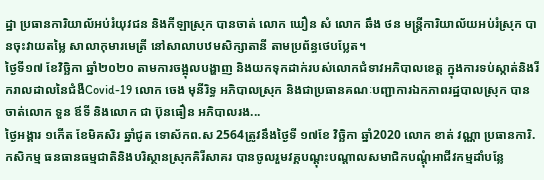ដ្ឋា ប្រធានការិយាល័អប់រំយុវជន និងកីឡាស្រុក បានចាត់ លោក ឃឿន សំ លោក ឆឹង ថន មន្រ្តីការិយាល័យអប់រំស្រុក បានចុះវាយតម្លៃ សាលាកុមារមេត្រី នៅសាលាបឋមសិក្សាតានី តាមប្រព័ន្ធថេបប្លែត។
ថ្ងៃទី១៧ ខែវិច្ឆិកា ឆ្នាំ២០២០ តាមការចង្អុលបង្ហាញ និងយកទុកដាក់របស់លោកជំទាវអភិបាលខេត្ត ក្នុងការទប់ស្កាត់និងរីករាលដាលនៃជំងឺCovid-19 លោក ចេង មុនីរិទ្ធ អភិបាលស្រុក និងជាប្រធានគណៈបញ្ជាការឯកភាពរដ្ឋបាលស្រុក បានចាត់លោក ទួន ឪទី និងលោក ជា ប៊ុនធឿន អភិបាលរង...
ថ្ងៃអង្គារ ១កើត ខែមិគសិរ ឆ្នាំជូត ទោស័កព.ស 2564ត្រូវនឹងថ្ងៃទី ១៧ខែ វិច្ឆិកា ឆ្នាំ2020 លោក ខាត់ វណ្ណា ប្រធានការិ.កសិកម្ម ធនធានធម្មជាតិនិងបរិស្ថានស្រុកគិរីសាគរ បានចូលរួមវគ្គបណ្តុះបណ្តាលសមាជិកបណ្តុំអាជីវកម្មដាំបន្លែ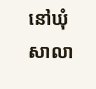នៅឃុំសាលា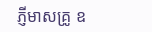ភ្ញីមាសគ្រូ ឧ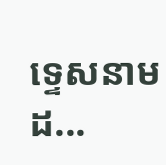ទេ្ទសនាមដ...